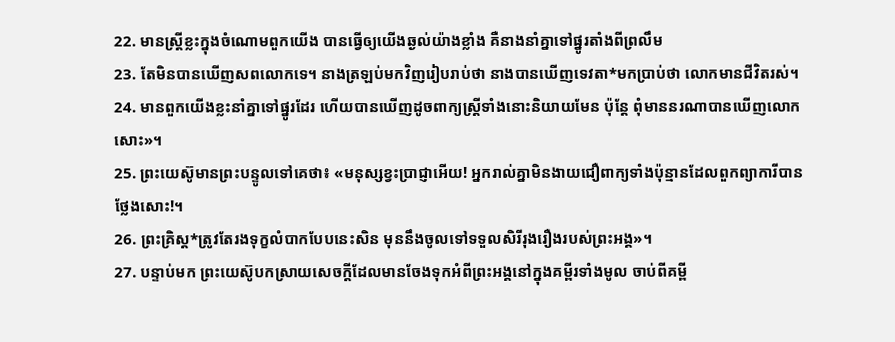22. មានស្ត្រីខ្លះក្នុងចំណោមពួកយើង បានធ្វើឲ្យយើងឆ្ងល់យ៉ាងខ្លាំង គឺនាងនាំគ្នាទៅផ្នូរតាំងពីព្រលឹម
23. តែមិនបានឃើញសពលោកទេ។ នាងត្រឡប់មកវិញរៀបរាប់ថា នាងបានឃើញទេវតា*មកប្រាប់ថា លោកមានជីវិតរស់។
24. មានពួកយើងខ្លះនាំគ្នាទៅផ្នូរដែរ ហើយបានឃើញដូចពាក្យស្ត្រីទាំងនោះនិយាយមែន ប៉ុន្តែ ពុំមាននរណាបានឃើញលោកសោះ»។
25. ព្រះយេស៊ូមានព្រះបន្ទូលទៅគេថា៖ «មនុស្សខ្វះប្រាជ្ញាអើយ! អ្នករាល់គ្នាមិនងាយជឿពាក្យទាំងប៉ុន្មានដែលពួកព្យាការីបានថ្លែងសោះ!។
26. ព្រះគ្រិស្ដ*ត្រូវតែរងទុក្ខលំបាកបែបនេះសិន មុននឹងចូលទៅទទួលសិរីរុងរឿងរបស់ព្រះអង្គ»។
27. បន្ទាប់មក ព្រះយេស៊ូបកស្រាយសេចក្ដីដែលមានចែងទុកអំពីព្រះអង្គនៅក្នុងគម្ពីរទាំងមូល ចាប់ពីគម្ពី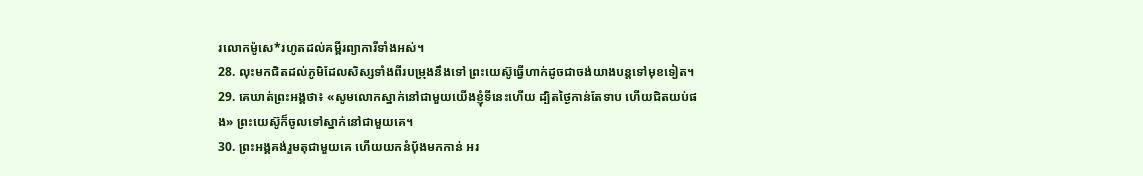រលោកម៉ូសេ*រហូតដល់គម្ពីរព្យាការីទាំងអស់។
28. លុះមកជិតដល់ភូមិដែលសិស្សទាំងពីរបម្រុងនឹងទៅ ព្រះយេស៊ូធ្វើហាក់ដូចជាចង់យាងបន្តទៅមុខទៀត។
29. គេឃាត់ព្រះអង្គថា៖ «សូមលោកស្នាក់នៅជាមួយយើងខ្ញុំទីនេះហើយ ដ្បិតថ្ងៃកាន់តែទាប ហើយជិតយប់ផង» ព្រះយេស៊ូក៏ចូលទៅស្នាក់នៅជាមួយគេ។
30. ព្រះអង្គគង់រួមតុជាមួយគេ ហើយយកនំប៉័ងមកកាន់ អរ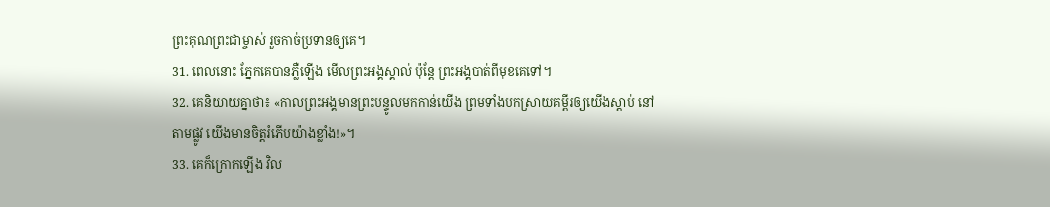ព្រះគុណព្រះជាម្ចាស់ រួចកាច់ប្រទានឲ្យគេ។
31. ពេលនោះ ភ្នែកគេបានភ្លឺឡើង មើលព្រះអង្គស្គាល់ ប៉ុន្តែ ព្រះអង្គបាត់ពីមុខគេទៅ។
32. គេនិយាយគ្នាថា៖ «កាលព្រះអង្គមានព្រះបន្ទូលមកកាន់យើង ព្រមទាំងបកស្រាយគម្ពីរឲ្យយើងស្ដាប់ នៅតាមផ្លូវ យើងមានចិត្តរំភើបយ៉ាងខ្លាំង!»។
33. គេក៏ក្រោកឡើង វិល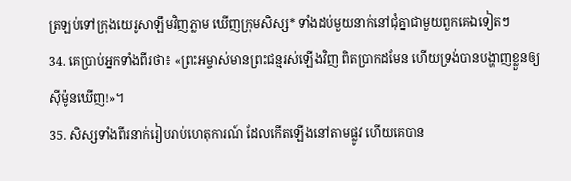ត្រឡប់ទៅក្រុងយេរូសាឡឹមវិញភ្លាម ឃើញក្រុមសិស្ស* ទាំងដប់មួយនាក់នៅជុំគ្នាជាមួយពួកគេឯទៀតៗ
34. គេប្រាប់អ្នកទាំងពីរថា៖ «ព្រះអម្ចាស់មានព្រះជន្មរស់ឡើងវិញ ពិតប្រាកដមែន ហើយទ្រង់បានបង្ហាញខ្លួនឲ្យស៊ីម៉ូនឃើញ!»។
35. សិស្សទាំងពីរនាក់រៀបរាប់ហេតុការណ៍ ដែលកើតឡើងនៅតាមផ្លូវ ហើយគេបាន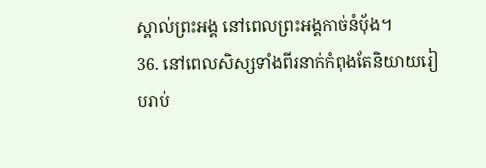ស្គាល់ព្រះអង្គ នៅពេលព្រះអង្គកាច់នំប៉័ង។
36. នៅពេលសិស្សទាំងពីរនាក់កំពុងតែនិយាយរៀបរាប់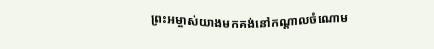ព្រះអម្ចាស់យាងមកគង់នៅកណ្ដាលចំណោម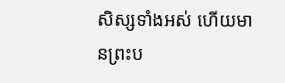សិស្សទាំងអស់ ហើយមានព្រះប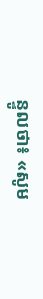ន្ទូលថា៖ «សូម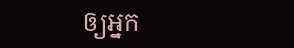ឲ្យអ្នក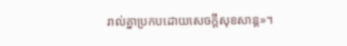រាល់គ្នាប្រកបដោយសេចក្ដីសុខសាន្ត»។